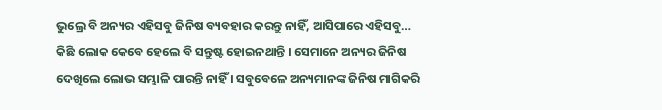ଭୁଲ୍ରେ ବି ଅନ୍ୟର ଏହିସବୁ ଜିନିଷ ବ୍ୟବହାର କରନ୍ତୁ ନାହିଁ, ଆସିପାରେ ଏହିସବୁ…
କିଛି ଲୋକ କେବେ ହେଲେ ବି ସନ୍ତୁଷ୍ଟ ହୋଇନଥାନ୍ତି । ସେମାନେ ଅନ୍ୟର ଜିନିଷ ଦେଖିଲେ ଲୋଭ ସମ୍ଭାଳି ପାରନ୍ତି ନାହିଁ । ସବୁବେଳେ ଅନ୍ୟମାନଙ୍କ ଜିନିଷ ମାଗିକରି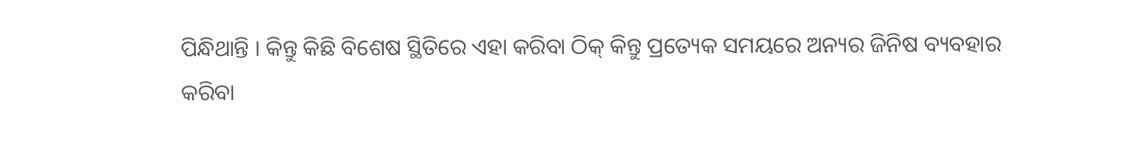ପିନ୍ଧିଥାନ୍ତି । କିନ୍ତୁ କିଛି ବିଶେଷ ସ୍ଥିତିରେ ଏହା କରିବା ଠିକ୍ କିନ୍ତୁ ପ୍ରତ୍ୟେକ ସମୟରେ ଅନ୍ୟର ଜିନିଷ ବ୍ୟବହାର କରିବା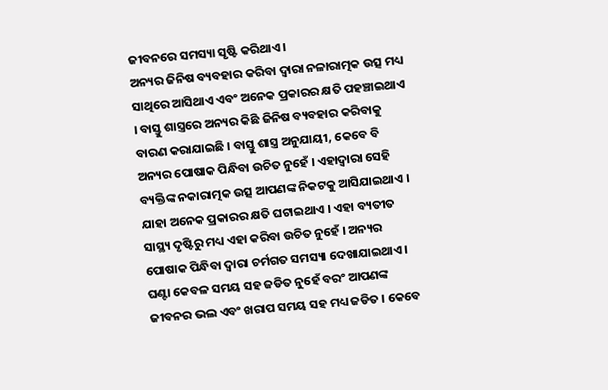ଜୀବନରେ ସମସ୍ୟା ସୃଷ୍ଟି କରିଥାଏ ।
ଅନ୍ୟର ଜିନିଷ ବ୍ୟବହାର କରିବା ଦ୍ୱାରା ନଳାରାତ୍ମକ ଉତ୍ସ ମଧ୍ୟ ସାଥିରେ ଆସିଥାଏ ଏବଂ ଅନେକ ପ୍ରକାରର କ୍ଷତି ପହଞ୍ଚାଇଥାଏ । ବାସ୍ତୁ ଶାସ୍ତ୍ରରେ ଅନ୍ୟର କିଛି ଜିନିଷ ବ୍ୟବହାର କରିବାକୁ ବାରଣ କରାଯାଇଛି । ବାସ୍ତୁ ଶାସ୍ତ୍ର ଅନୁଯାୟୀ, କେବେ ବି ଅନ୍ୟର ପୋଷାକ ପିନ୍ଧିବା ଉଚିତ ନୁହେଁ । ଏହାଦ୍ୱାରା ସେହି ବ୍ୟକ୍ତିଙ୍କ ନକାରାତ୍ମକ ଉତ୍ସ ଆପଣଙ୍କ ନିକଟକୁ ଆସିଯାଇଥାଏ ।
ଯାହା ଅନେକ ପ୍ରକାରର କ୍ଷତି ଘଟାଇଥାଏ । ଏହା ବ୍ୟତୀତ ସାସ୍ଥ୍ୟ ଦୃଷ୍ଟିରୁ ମଧ୍ୟ ଏହା କରିବା ଉଚିତ ନୁହେଁ । ଅନ୍ୟର ପୋଷାକ ପିନ୍ଧିବା ଦ୍ୱାରା ଚର୍ମଗତ ସମସ୍ୟା ଦେଖାଯାଇଥାଏ । ଘଣ୍ଟା କେବଳ ସମୟ ସହ ଜଡିତ ନୁହେଁ ବରଂ ଆପଣଙ୍କ ଜୀବନର ଭଲ ଏବଂ ଖରାପ ସମୟ ସହ ମଧ୍ୟ ଜଡିତ । କେବେ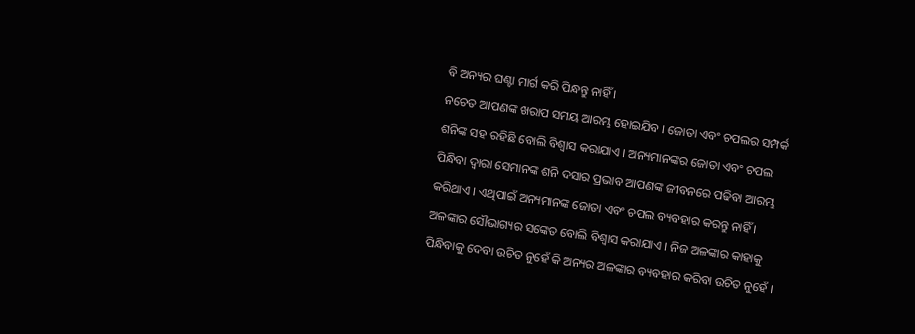ବି ଅନ୍ୟର ଘଣ୍ଟା ମାର୍ଗ କରି ପିନ୍ଧନ୍ତୁ ନାହିଁ ।
ନଚେତ ଆପଣଙ୍କ ଖରାପ ସମୟ ଆରମ୍ଭ ହୋଇଯିବ । ଜୋତା ଏବଂ ଚପଲର ସମ୍ପର୍କ ଶନିଙ୍କ ସହ ରହିଛି ବୋଲି ବିଶ୍ୱାସ କରାଯାଏ । ଅନ୍ୟମାନଙ୍କର ଜୋତା ଏବଂ ଚପଲ ପିନ୍ଧିବା ଦ୍ୱାରା ସେମାନଙ୍କ ଶନି ଦସାର ପ୍ରଭାବ ଆପଣଙ୍କ ଜୀବନରେ ପଢିବା ଆରମ୍ଭ କରିଥାଏ । ଏଥିପାଇଁ ଅନ୍ୟମାନଙ୍କ ଜୋତା ଏବଂ ଚପଲ ବ୍ୟବହାର କରନ୍ତୁ ନାହିଁ ।
ଅଳଙ୍କାର ସୌଭାଗ୍ୟର ସଙ୍କେତ ବୋଲି ବିଶ୍ୱାସ କରାଯାଏ । ନିଜ ଅଳଙ୍କାର କାହାକୁ ପିନ୍ଧିବାକୁ ଦେବା ଉଚିତ ନୁହେଁ କି ଅନ୍ୟର ଅଳଙ୍କାର ବ୍ୟବହାର କରିବା ଉଚିତ ନୁହେଁ ।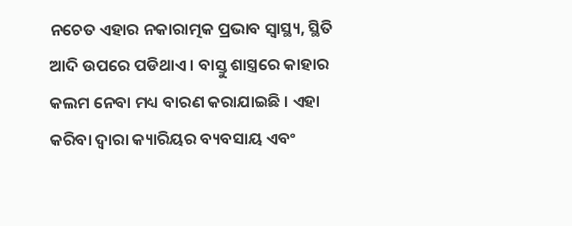ନଚେତ ଏହାର ନକାରାତ୍ମକ ପ୍ରଭାବ ସ୍ୱାସ୍ଥ୍ୟ, ସ୍ଥିତି ଆଦି ଉପରେ ପଡିଥାଏ । ବାସ୍ତୁ ଶାସ୍ତ୍ରରେ କାହାର କଲମ ନେବା ମଧ୍ୟ ବାରଣ କରାଯାଇଛି । ଏହା କରିବା ଦ୍ୱାରା କ୍ୟାରିୟର ବ୍ୟବସାୟ ଏବଂ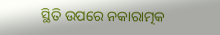ସ୍ଥିତି ଉପରେ ନକାରାତ୍ମକ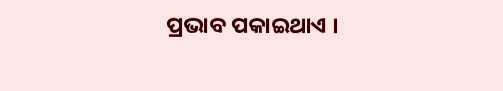ପ୍ରଭାବ ପକାଇଥାଏ ।